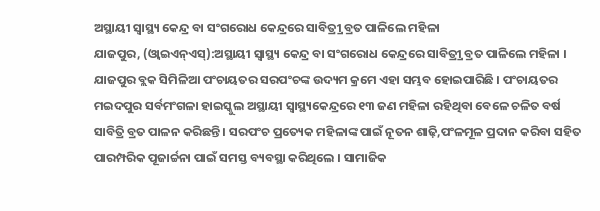ଅସ୍ଥାୟୀ ସ୍ୱାସ୍ଥ୍ୟ କେନ୍ଦ୍ର ବା ସଂଗରୋଧ କେନ୍ଦ୍ରରେ ସାବିତ୍ର୍ରୀ ବ୍ରତ ପାଳିଲେ ମହିଳା
ଯାଜପୁର, (ଓ୍ବାଇଏନ୍ଏସ୍):ଅସ୍ଥାୟୀ ସ୍ୱାସ୍ଥ୍ୟ କେନ୍ଦ୍ର ବା ସଂଗରୋଧ କେନ୍ଦ୍ରରେ ସାବିତ୍ର୍ରୀ ବ୍ରତ ପାଳିଲେ ମହିଳା । ଯାଜପୁର ବ୍ଲକ ସିମିଳିଆ ପଂଚାୟତର ସରପଂଚଙ୍କ ଉଦ୍ୟମ କ୍ରମେ ଏହା ସମ୍ଭବ ହୋଇପାରିଛି । ପଂଚାୟତର ମଇଦପୁର ସର୍ବମଂଗଳା ହାଇସ୍କୁଲ ଅସ୍ଥାୟୀ ସ୍ୱାସ୍ଥ୍ୟକେନ୍ଦ୍ରରେ ୧୩ ଜଣ ମହିଳା ରହିଥିବା ବେଳେ ଚଳିତ ବର୍ଷ ସାବିତ୍ରି ବ୍ରତ ପାଳନ କରିଛନ୍ତି । ସରପଂଚ ପ୍ରତ୍ୟେକ ମହିଳାଙ୍କ ପାଇଁ ନୂତନ ଶାଢ଼ି,ପଂଳମୂଳ ପ୍ରଦାନ କରିବା ସହିତ ପାରମ୍ପରିକ ପୂଜାର୍ଚ୍ଚନା ପାଇଁ ସମସ୍ତ ବ୍ୟବସ୍ଥା କରିଥିଲେ । ସାମାଜିକ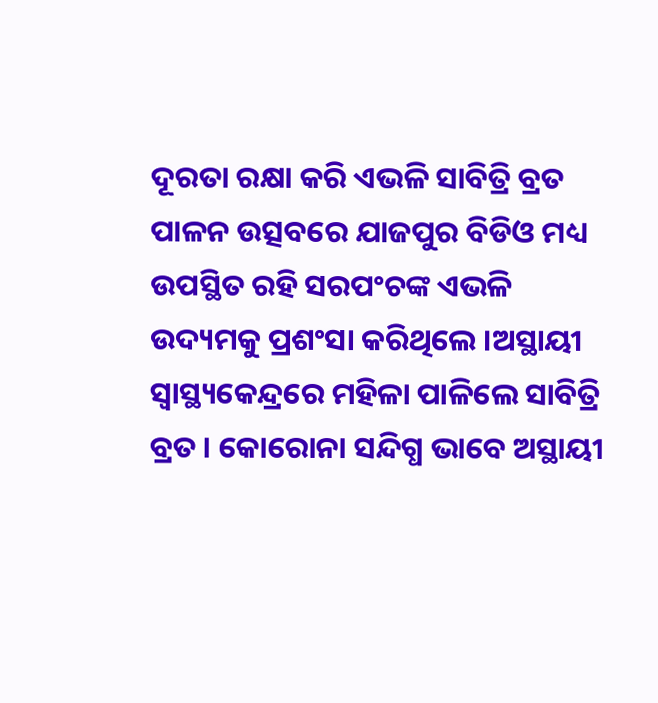ଦୂରତା ରକ୍ଷା କରି ଏଭଳି ସାବିତ୍ରି ବ୍ରତ ପାଳନ ଉତ୍ସବରେ ଯାଜପୁର ବିଡିଓ ମଧ୍ୟ ଉପସ୍ଥିତ ରହି ସରପଂଚଙ୍କ ଏଭଳି ଉଦ୍ୟମକୁ ପ୍ରଶଂସା କରିଥିଲେ ।ଅସ୍ଥାୟୀ ସ୍ୱାସ୍ଥ୍ୟକେନ୍ଦ୍ରରେ ମହିଳା ପାଳିଲେ ସାବିତ୍ରି ବ୍ରତ । କୋରୋନା ସନ୍ଦିଗ୍ଧ ଭାବେ ଅସ୍ଥାୟୀ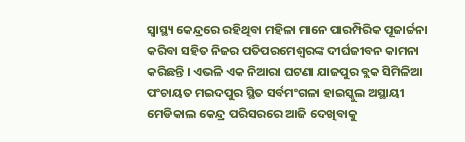ସ୍ୱାସ୍ଥ୍ୟ କେନ୍ଦ୍ରରେ ରହିଥିବା ମହିଳା ମାନେ ପାରମ୍ପିରିକ ପୂଜାର୍ଚ୍ଚନା କରିବା ସହିତ ନିଜର ପତିପରମେଶ୍ୱରଙ୍କ ଦୀର୍ଘଜୀବନ କାମନା କରିଛନ୍ତି । ଏଭଳି ଏକ ନିଆରା ଘଟଣା ଯାଜପୁର ବ୍ଲକ ସିମିଳିଆ ପଂଚାୟତ ମଇଦପୁର ସ୍ଥିତ ସର୍ବମଂଗଳା ହାଇସ୍କୁଲ ଅସ୍ଥାୟୀ ମେଡିକାଲ କେନ୍ଦ୍ର ପରିସରରେ ଆଜି ଦେଖିବାକୁ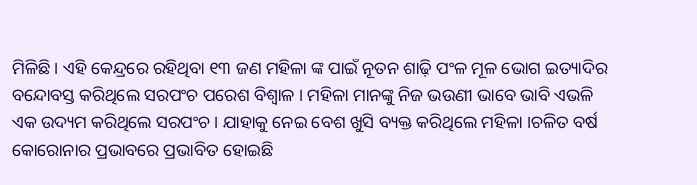ମିଳିଛି । ଏହି କେନ୍ଦ୍ରରେ ରହିଥିବା ୧୩ ଜଣ ମହିଳା ଙ୍କ ପାଇଁ ନୂତନ ଶାଢ଼ି ପଂଳ ମୂଳ ଭୋଗ ଇତ୍ୟାଦିର ବନ୍ଦୋବସ୍ତ କରିଥିଲେ ସରପଂଚ ପରେଶ ବିଶ୍ୱାଳ । ମହିଳା ମାନଙ୍କୁ ନିଜ ଭଉଣୀ ଭାବେ ଭାବି ଏଭଳି ଏକ ଉଦ୍ୟମ କରିଥିଲେ ସରପଂଚ । ଯାହାକୁ ନେଇ ବେଶ ଖୁସି ବ୍ୟକ୍ତ କରିଥିଲେ ମହିଳା ।ଚଳିତ ବର୍ଷ କୋରୋନାର ପ୍ରଭାବରେ ପ୍ରଭାବିତ ହୋଇଛି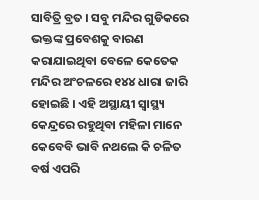ସାବିତ୍ରି ବ୍ରତ । ସବୁ ମନ୍ଦିର ଗୁଡିକରେ ଭକ୍ତଙ୍କ ପ୍ରବେଶକୁ ବାରଣ କରାଯାଇଥିବା ବେଳେ କେତେକ ମନ୍ଦିର ଅଂଚଳରେ ୧୪୪ ଧାରା ଜାରି ହୋଇଛି । ଏହି ଅସ୍ଥାୟୀ ସ୍ୱାସ୍ଥ୍ୟ କେନ୍ଦ୍ରରେ ରହୁଥିବା ମହିଳା ମାନେ କେବେବି ଭାବି ନଥଲେ କି ଚଳିତ ବର୍ଷ ଏପରି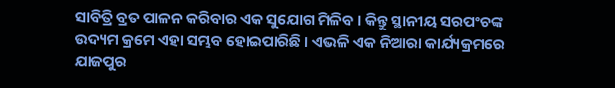ସାବିତ୍ରି ବ୍ରତ ପାଳନ କରିବାର ଏକ ସୁଯୋଗ ମିଳିବ । କିନ୍ତୁ ସ୍ଥାନୀୟ ସରପଂଚଙ୍କ ଉଦ୍ୟମ କ୍ରମେ ଏହା ସମ୍ଭବ ହୋଇପାରିଛି । ଏଭଳି ଏକ ନିଆରା କାର୍ଯ୍ୟକ୍ରମରେ ଯାଜପୁର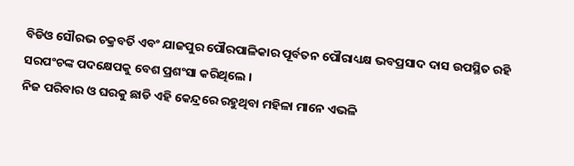ବିଡିଓ ସୌରଭ ଚକ୍ରବର୍ତି ଏବଂ ଯାଜପୁର ପୌରପାଳିକାର ପୂର୍ବତନ ପୌରାଧ୍ୟକ୍ଷ ଭବପ୍ରସାଦ ଦାସ ଉପସ୍ଥିତ ରହି ସରପଂଚଙ୍କ ପଦକ୍ଷେପକୁ ବେଶ ପ୍ରଶଂସା କରିଥିଲେ ।
ନିଜ ପରିବାର ଓ ଘରକୁ ଛାଡି ଏହି କେନ୍ଦ୍ରରେ ରହୁଥିବା ମହିଳା ମାନେ ଏଭଳି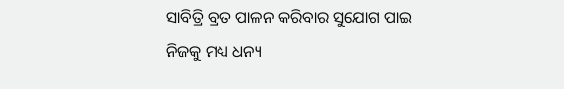ସାବିତ୍ରି ବ୍ରତ ପାଳନ କରିବାର ସୁଯୋଗ ପାଇ ନିଜକୁ ମଧ୍ୟ ଧନ୍ୟ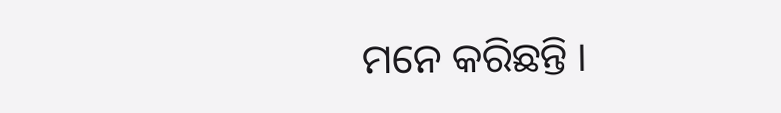ମନେ କରିଛନ୍ତି ।